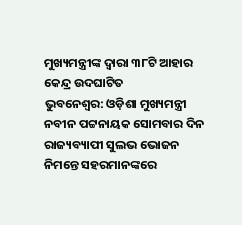ମୁଖ୍ୟମନ୍ତ୍ରୀଙ୍କ ଦ୍ବାରା ୩୮ଟି ଆହାର କେନ୍ଦ୍ର ଉଦଘାଟିତ
ଭୁବନେଶ୍ୱର: ଓଡ଼ିଶା ମୁଖ୍ୟମନ୍ତ୍ରୀ ନବୀନ ପଟ୍ଟନାୟକ ସୋମବାର ଦିନ ରାଜ୍ୟବ୍ୟାପୀ ସୁଲଭ ଭୋଜନ ନିମନ୍ତେ ସହରମାନଙ୍କରେ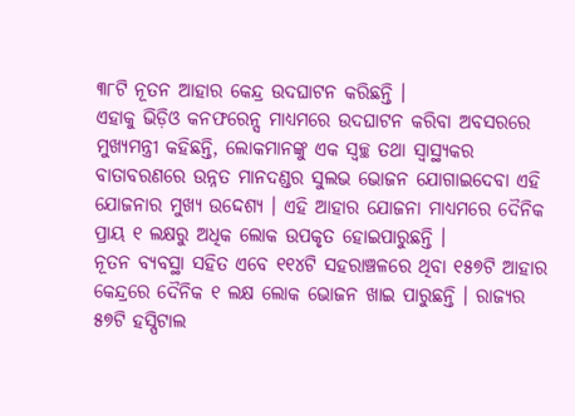୩୮ଟି ନୂତନ ଆହାର କେନ୍ଦ୍ର ଉଦଘାଟନ କରିଛନ୍ତି ।
ଏହାକୁ ଭିଡ଼ିଓ କନଫରେନ୍ସ ମାଧ୍ୟମରେ ଉଦଘାଟନ କରିବା ଅବସରରେ ମୁଖ୍ୟମନ୍ତ୍ରୀ କହିଛନ୍ତି, ଲୋକମାନଙ୍କୁ ଏକ ସ୍ୱଚ୍ଛ ତଥା ସ୍ୱାସ୍ଥ୍ୟକର ବାତାବରଣରେ ଉନ୍ନତ ମାନଦଣ୍ଡର ସୁଲଭ ଭୋଜନ ଯୋଗାଇଦେବା ଏହି ଯୋଜନାର ମୁଖ୍ୟ ଉଦ୍ଦେଶ୍ୟ । ଏହି ଆହାର ଯୋଜନା ମାଧ୍ୟମରେ ଦୈନିକ ପ୍ରାୟ ୧ ଲକ୍ଷରୁ ଅଧିକ ଲୋକ ଉପକୃତ ହୋଇପାରୁଛନ୍ତି ।
ନୂତନ ବ୍ୟବସ୍ଥା ସହିତ ଏବେ ୧୧୪ଟି ସହରାଞ୍ଚଳରେ ଥିବା ୧୫୭ଟି ଆହାର କେନ୍ଦ୍ରରେ ଦୈନିକ ୧ ଲକ୍ଷ ଲୋକ ଭୋଜନ ଖାଇ ପାରୁଛନ୍ତି । ରାଜ୍ୟର ୫୭ଟି ହସ୍ପିଟାଲ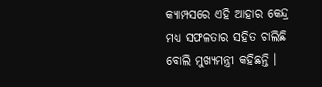କ୍ୟାମ୍ପସରେ ଏହି ଆହାର କେନ୍ଦ୍ର ମଧ୍ୟ ସଫଳତାର ସହିତ ଚାଲିଛି ବୋଲି ମୁଖ୍ୟମନ୍ତ୍ରୀ କହିଛନ୍ତି ।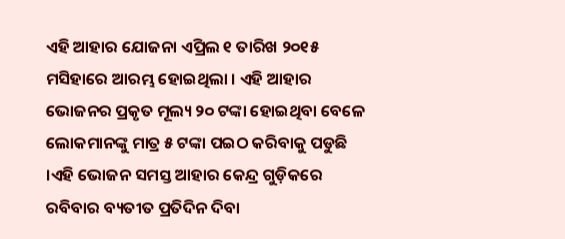ଏହି ଆହାର ଯୋଜନା ଏପ୍ରିଲ ୧ ତାରିଖ ୨୦୧୫ ମସିହାରେ ଆରମ୍ଭ ହୋଇଥିଲା । ଏହି ଆହାର ଭୋଜନର ପ୍ରକୃତ ମୂଲ୍ୟ ୨୦ ଟଙ୍କା ହୋଇଥିବା ବେଳେ ଲୋକମାନଙ୍କୁ ମାତ୍ର ୫ ଟଙ୍କା ପଇଠ କରିବାକୁ ପଡୁଛି ।ଏହି ଭୋଜନ ସମସ୍ତ ଆହାର କେନ୍ଦ୍ର ଗୁଡ଼ିକରେ ରବିବାର ବ୍ୟତୀତ ପ୍ରତିଦିନ ଦିବା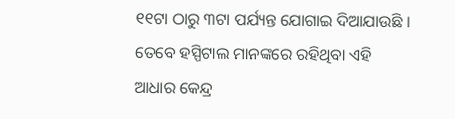୧୧ଟା ଠାରୁ ୩ଟା ପର୍ଯ୍ୟନ୍ତ ଯୋଗାଇ ଦିଆଯାଉଛି । ତେବେ ହସ୍ପିଟାଲ ମାନଙ୍କରେ ରହିଥିବା ଏହି ଆଧାର କେନ୍ଦ୍ର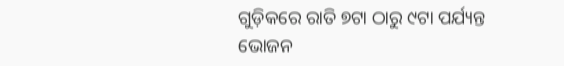ଗୁଡ଼ିକରେ ରାତି ୭ଟା ଠାରୁ ୯ଟା ପର୍ଯ୍ୟନ୍ତ ଭୋଜନ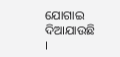ଯୋଗାଇ ଦିଆଯାଉଛି ।